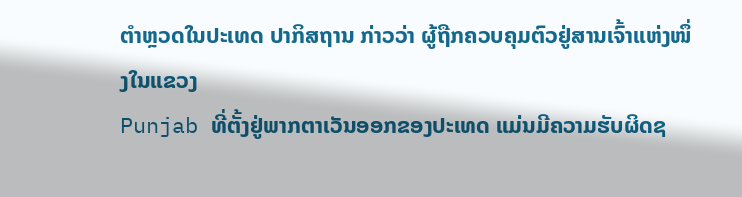ຕຳຫຼວດໃນປະເທດ ປາກິສຖານ ກ່າວວ່າ ຜູ້ຖືກຄວບຄຸມຕົວຢູ່ສານເຈົ້າແຫ່ງໜຶ່ງໃນແຂວງ
Punjab ທີ່ຕັ້ງຢູ່ພາກຕາເວັນອອກຂອງປະເທດ ແມ່ນມີຄວາມຮັບຜິດຊ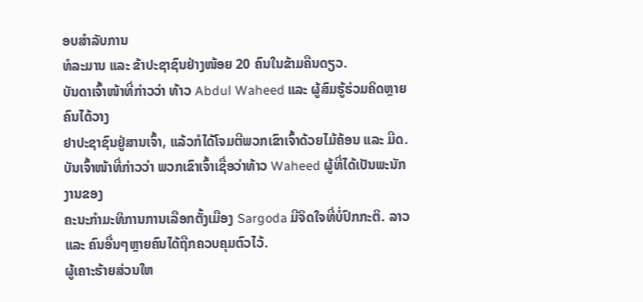ອບສຳລັບການ
ທໍລະມານ ແລະ ຂ້າປະຊາຊົນຢ່າງໜ້ອຍ 20 ຄົນໃນຂ້າມຄືນດຽວ.
ບັນດາເຈົ້າໜ້າທີ່ກ່າວວ່າ ທ້າວ Abdul Waheed ແລະ ຜູ້ສົມຮູ້ຮ່ວມຄິດຫຼາຍຄົນໄດ້ວາງ
ຢາປະຊາຊົນຢູ່ສານເຈົ້າ, ແລ້ວກໍໄດ້ໂຈມຕີພວກເຂົາເຈົ້າດ້ວຍໄມ້ຄ້ອນ ແລະ ມີດ.
ບັນເຈົ້າໜ້າທີ່ກ່າວວ່າ ພວກເຂົາເຈົ້າເຊື່ອວ່າທ້າວ Waheed ຜູ້ທີ່ໄດ້ເປັນພະນັກງານຂອງ
ຄະນະກຳມະທິການການເລືອກຕັ້ງເມືອງ Sargoda ມີຈິດໃຈທີ່ບໍ່ປົກກະຕິ. ລາວ ແລະ ຄົນອື່ນໆຫຼາຍຄົນໄດ້ຖືກຄວບຄຸມຕົວໄວ້.
ຜູ້ເຄາະຮ້າຍສ່ວນໃຫ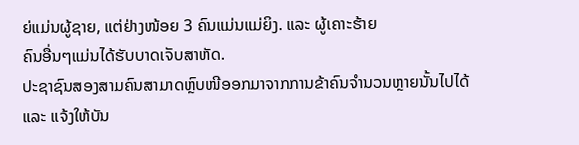ຍ່ແມ່ນຜູ້ຊາຍ, ແຕ່ຢ່າງໜ້ອຍ 3 ຄົນແມ່ນແມ່ຍິງ. ແລະ ຜູ້ເຄາະຮ້າຍ
ຄົນອື່ນໆແມ່ນໄດ້ຮັບບາດເຈັບສາຫັດ.
ປະຊາຊົນສອງສາມຄົນສາມາດຫຼົບໜີອອກມາຈາກການຂ້າຄົນຈຳນວນຫຼາຍນັ້ນໄປໄດ້ ແລະ ແຈ້ງໃຫ້ບັນ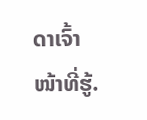ດາເຈົ້າໜ້າທີ່ຮູ້.